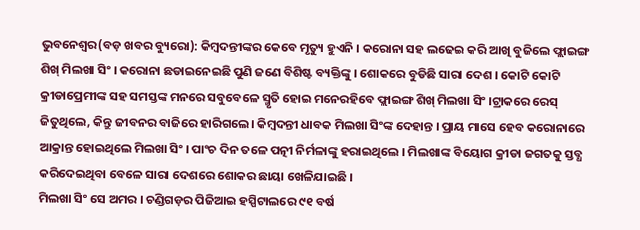ଭୁବନେଶ୍ୱର(ବଡ଼ ଖବର ବ୍ୟୁରୋ): କିମ୍ବଦନ୍ତୀଙ୍କର କେବେ ମୃତ୍ୟୁ ହୁଏନି । କରୋନା ସହ ଲଢେଇ କରି ଆଖି ବୁଜିଲେ ଫ୍ଲାଇଙ୍ଗ ଶିଖ୍ ମିଲଖା ସିଂ । କରୋନା ଛଡାଇନେଇଛି ପୁଣି ଜଣେ ବିଶିଷ୍ଟ ବ୍ୟକ୍ତିଙ୍କୁ । ଶୋକରେ ବୁଡିଛି ସାରା ଦେଶ । କୋଟି କୋଟି କ୍ରୀଡାପ୍ରେମୀଙ୍କ ସହ ସମସ୍ତଙ୍କ ମନରେ ସବୁବେଳେ ସ୍ମୃତି ହୋଇ ମନେରହିବେ ଫ୍ଲାଇଙ୍ଗ ଶିଖ୍ ମିଲଖା ସିଂ ।ଟ୍ରାକରେ ରେସ୍ ଜିତୁଥିଲେ, କିନ୍ତୁ ଜୀବନର ବାଜିରେ ହାରିଗଲେ। କିମ୍ବଦନ୍ତୀ ଧାବକ ମିଲଖା ସିଂଙ୍କ ଦେହାନ୍ତ । ପ୍ରାୟ ମାସେ ହେବ କରୋନାରେ ଆକ୍ରାନ୍ତ ହୋଇଥିଲେ ମିଲଖା ସିଂ । ପାଂଚ ଦିନ ତଳେ ପତ୍ନୀ ନିର୍ମଳାଙ୍କୁ ହରାଇଥିଲେ । ମିଲଖାଙ୍କ ବିୟୋଗ କ୍ରୀଡା ଜଗତକୁ ସ୍ତବ୍ଧ କରିଦେଇଥିବା ବେଳେ ସାରା ଦେଶରେ ଶୋକର ଛାୟା ଖେଳିଯାଇଛି ।
ମିଲଖା ସିଂ ସେ ଅମର । ଚଣ୍ଡିଗଡ଼ର ପିଜିଆଇ ହସ୍ପିଟାଲରେ ୯୧ ବର୍ଷ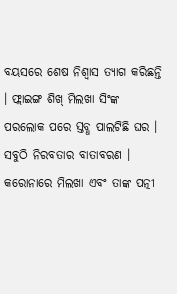ବୟସରେ ଶେଷ ନିଶ୍ୱାସ ତ୍ୟାଗ କରିଛନ୍ତି । ଫ୍ଲାଇଙ୍ଗ ଶିଖ୍ ମିଲଖା ସିଂଙ୍କ ପରଲୋକ ପରେ ସ୍ତବ୍ଧ ପାଲଟିଛି ଘର । ସବୁଠି ନିରବତାର ବାତାବରଣ । କରୋନାରେ ମିଲଖା ଏବଂ ତାଙ୍କ ପତ୍ନୀ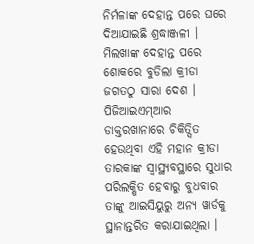ନିର୍ମଳାଙ୍କ ଦେହାନ୍ତ ପରେ ଘରେ ଦିଆଯାଇଛି ଶ୍ରଦ୍ଧାଞ୍ଜଳୀ । ମିଲଖାଙ୍କ ଦେହାନ୍ତ ପରେ ଶୋକରେ ବୁଡିଲା କ୍ରୀଡା ଜଗତଠୁ ସାରା ଦେଶ । ପିଜିଆଇଏମ୍ଆର ଡାକ୍ତରଖାନାରେ ଚିକିତ୍ସିତ ହେଉଥିବା ଏହି ମହାନ କ୍ରୀଡା ତାରକାଙ୍କ ସ୍ୱାସ୍ଥ୍ୟବସ୍ଥାରେ ସୁଧାର ପରିଲକ୍ଷିତ ହେବାରୁ ବୁଧବାର ତାଙ୍କୁ ଆଇସିୟୁରୁ ଅନ୍ୟ ୱାର୍ଡକୁ ସ୍ଥାନାନ୍ତରିତ କରାଯାଇଥିଲା ।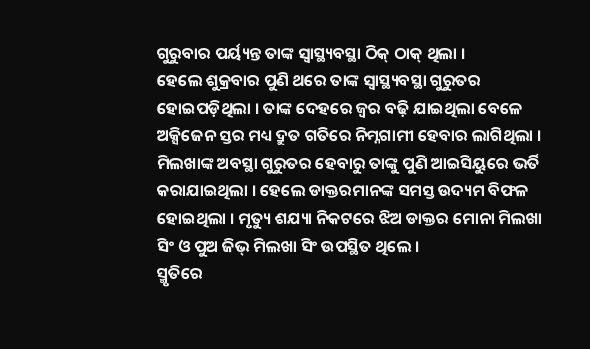ଗୁରୁବାର ପର୍ୟ୍ୟନ୍ତ ତାଙ୍କ ସ୍ୱାସ୍ଥ୍ୟବସ୍ଥା ଠିକ୍ ଠାକ୍ ଥିଲା ।
ହେଲେ ଶୁକ୍ରବାର ପୁଣି ଥରେ ତାଙ୍କ ସ୍ୱାସ୍ଥ୍ୟବସ୍ଥା ଗୁରୁତର ହୋଇପଡ଼ିଥିଲା । ତାଙ୍କ ଦେହରେ ଜ୍ୱର ବଢ଼ି ଯାଇଥିଲା ବେଳେ ଅକ୍ସିଜେନ ସ୍ତର ମଧ୍ୟ ଦ୍ରୁତ ଗତିରେ ନିମ୍ନଗାମୀ ହେବାର ଲାଗିଥିଲା । ମିଲଖାଙ୍କ ଅବସ୍ଥା ଗୁରୁତର ହେବାରୁ ତାଙ୍କୁ ପୁଣି ଆଇସିୟୁରେ ଭର୍ତି କରାଯାଇଥିଲା । ହେଲେ ଡାକ୍ତରମାନଙ୍କ ସମସ୍ତ ଉଦ୍ୟମ ବିଫଳ ହୋଇଥିଲା । ମୃତ୍ୟୁ ଶଯ୍ୟା ନିକଟରେ ଝିଅ ଡାକ୍ତର ମୋନା ମିଲଖା ସିଂ ଓ ପୁଅ ଜିଭ୍ ମିଲଖା ସିଂ ଉପସ୍ଥିତ ଥିଲେ ।
ସ୍ମୃତିରେ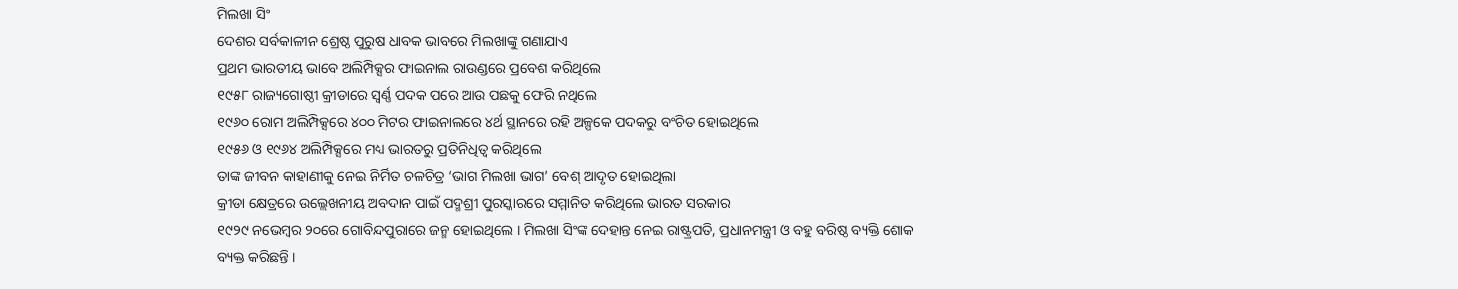ମିଲଖା ସିଂ
ଦେଶର ସର୍ବକାଳୀନ ଶ୍ରେଷ୍ଠ ପୁରୁଷ ଧାବକ ଭାବରେ ମିଲଖାଙ୍କୁ ଗଣାଯାଏ
ପ୍ରଥମ ଭାରତୀୟ ଭାବେ ଅଲିମ୍ପିକ୍ସର ଫାଇନାଲ ରାଉଣ୍ଡରେ ପ୍ରବେଶ କରିଥିଲେ
୧୯୫୮ ରାଜ୍ୟଗୋଷ୍ଠୀ କ୍ରୀଡାରେ ସ୍ୱର୍ଣ୍ଣ ପଦକ ପରେ ଆଉ ପଛକୁ ଫେରି ନଥିଲେ
୧୯୬୦ ରୋମ ଅଲିମ୍ପିକ୍ସରେ ୪୦୦ ମିଟର ଫାଇନାଲରେ ୪ର୍ଥ ସ୍ଥାନରେ ରହି ଅଳ୍ପକେ ପଦକରୁ ବଂଚିତ ହୋଇଥିଲେ
୧୯୫୬ ଓ ୧୯୬୪ ଅଲିମ୍ପିକ୍ସରେ ମଧ୍ୟ ଭାରତରୁ ପ୍ରତିନିଧିତ୍ୱ କରିଥିଲେ
ତାଙ୍କ ଜୀବନ କାହାଣୀକୁ ନେଇ ନିର୍ମିତ ଚଳଚିତ୍ର ‘ଭାଗ ମିଲଖା ଭାଗ’ ବେଶ୍ ଆଦୃତ ହୋଇଥିଲା
କ୍ରୀଡା କ୍ଷେତ୍ରରେ ଉଲ୍ଲେଖନୀୟ ଅବଦାନ ପାଇଁ ପଦ୍ମଶ୍ରୀ ପୁରସ୍କାରରେ ସମ୍ମାନିତ କରିଥିଲେ ଭାରତ ସରକାର
୧୯୨୯ ନଭେମ୍ବର ୨୦ରେ ଗୋବିନ୍ଦପୁରାରେ ଜନ୍ମ ହୋଇଥିଲେ । ମିଲଖା ସିଂଙ୍କ ଦେହାନ୍ତ ନେଇ ରାଷ୍ଟ୍ରପତି, ପ୍ରଧାନମନ୍ତ୍ରୀ ଓ ବହୁ ବରିଷ୍ଠ ବ୍ୟକ୍ତି ଶୋକ ବ୍ୟକ୍ତ କରିଛନ୍ତି ।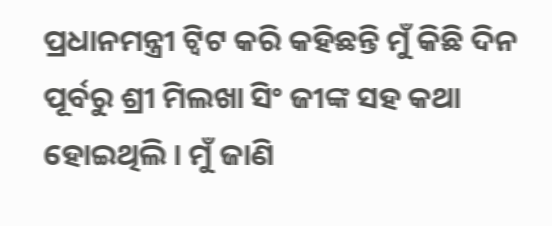ପ୍ରଧାନମନ୍ତ୍ରୀ ଟ୍ୱିଟ କରି କହିଛନ୍ତି ମୁଁ କିଛି ଦିନ ପୂର୍ବରୁ ଶ୍ରୀ ମିଲଖା ସିଂ ଜୀଙ୍କ ସହ କଥା ହୋଇଥିଲି । ମୁଁ ଜାଣି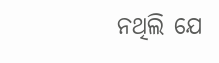ନଥିଲି ଯେ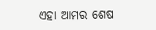ଏହା ଆମର ଶେଷ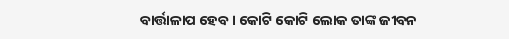ବାର୍ତ୍ତାଳାପ ହେବ । କୋଟି କୋଟି ଲୋକ ତାଙ୍କ ଜୀବନ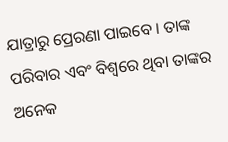ଯାତ୍ରାରୁ ପ୍ରେରଣା ପାଇବେ । ତାଙ୍କ ପରିବାର ଏବଂ ବିଶ୍ୱରେ ଥିବା ତାଙ୍କର ଅନେକ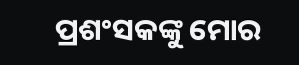ପ୍ରଶଂସକଙ୍କୁ ମୋର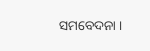ସମବେଦନା ।